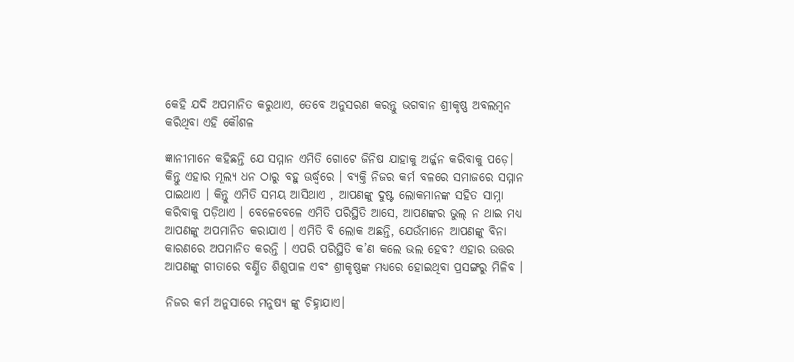କେହି ଯଦି ଅପମାନିତ କରୁଥାଏ, ତେବେ ଅନୁସରଣ କରନ୍ତୁ ଭଗବାନ ଶ୍ରୀକୃଷ୍ଣ ଅବଲମ୍ବନ କରିଥିବା ଏହି କୌଶଳ

ଜ୍ଞାନୀମାନେ କହିଛନ୍ତି ଯେ ସମ୍ମାନ ଏମିତି ଗୋଟେ ଜିନିଷ ଯାହାକୁ ଅର୍ଜ୍ଜନ କରିବାକୁ ପଡ଼େ। କିନ୍ତୁ ଏହାର ମୂଲ୍ୟ ଧନ ଠାରୁ ବହୁ ଊର୍ଦ୍ଧ୍ୱରେ । ବ୍ୟକ୍ତି ନିଜର କର୍ମ ବଳରେ ସମାଜରେ ସମ୍ମାନ ପାଇଥାଏ । କିନ୍ତୁ ଏମିତି ସମୟ ଆସିଥାଏ , ଆପଣଙ୍କୁ ଦୁଷ୍ଟ ଲୋକମାନଙ୍କ ସହିତ ସାମ୍ନା କରିବାକୁ ପଡ଼ିଥାଏ । ବେଳେବେଳେ ଏମିତି ପରିସ୍ଥିତି ଆସେ, ଆପଣଙ୍କର ଭୁଲ୍‌ ନ ଥାଇ ମଧ୍ୟ ଆପଣଙ୍କୁ ଅପମାନିତ କରାଯାଏ । ଏମିତି ବି ଲୋକ ଅଛନ୍ତି, ଯେଉଁମାନେ ଆପଣଙ୍କୁ ବିନା କାରଣରେ ଅପମାନିତ କରନ୍ତି । ଏପରି ପରିସ୍ଥିତି କ’ଣ କଲେ ଭଲ ହେବ? ଏହାର ଉତ୍ତର ଆପଣଙ୍କୁ ଗୀତାରେ ବର୍ଣ୍ଣିତ ଶିଶୁପାଳ ଏବଂ ଶ୍ରୀକୃଷ୍ଣଙ୍କ ମଧ୍ୟରେ ହୋଇଥିବା ପ୍ରସଙ୍ଗରୁ ମିଳିବ ।

ନିଜର କର୍ମ ଅନୁସାରେ ମନୁଷ୍ୟ ଙ୍କୁ ଚିହ୍ନାଯାଏ।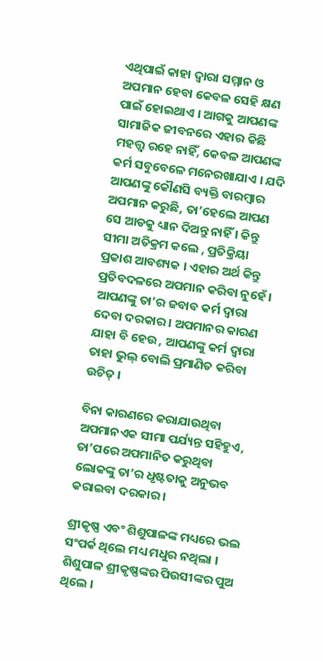ଏଥିପାଇଁ କାହା ଦ୍ୱାରା ସମ୍ମାନ ଓ ଅପମାନ ହେବା କେବଳ ସେହି କ୍ଷଣ ପାଇଁ ହୋଇଥାଏ । ଆଗକୁ ଆପଣଙ୍କ ସାମାଜିକ ଜୀବନରେ ଏହାର କିଛି ମହତ୍ତ୍ୱ ରହେ ନାହିଁ, କେବଳ ଆପଣଙ୍କ କର୍ମ ସବୁବେଳେ ମନେରଖାଯାଏ । ଯଦି ଆପଣଙ୍କୁ କୌଣସି ବ୍ୟକ୍ତି ବାରମ୍ବାର ଅପମାନ କରୁଛି, ତା’ହେଲେ ଆପଣ ସେ ଆଡକୁ ଧ୍ୟାନ ଦିଅନ୍ତୁ ନାହିଁ । କିନ୍ତୁ ସୀମା ଅତିକ୍ରମ କଲେ , ପ୍ରତିକ୍ରିୟା ପ୍ରକାଶ ଆବଶ୍ୟକ । ଏହାର ଅର୍ଥ କିନ୍ତୁ ପ୍ରତିବଦଳରେ ଅପମାନ କରିବା ନୁହେଁ । ଆପଣଙ୍କୁ ତା’ର ଜବାବ କର୍ମ ଦ୍ୱାରା ଦେବା ଦରକାର । ଅପମାନର କାରଣ ଯାହା ବି ହେଉ , ଆପଣଙ୍କୁ କର୍ମ ଦ୍ୱାରା ତାହା ଭୁଲ୍‌ ବୋଲି ପ୍ରମାଣିତ କରିବା ଉଚିତ୍‌ ।

ବିନା କାରଣରେ କରାଯାଉଥିବା ଅପମାନଏକ ସୀମା ପର୍ଯ୍ୟନ୍ତ ସହିହୁଏ, ତା’ପରେ ଅପମାନିତ କରୁଥିବା ଲୋକଙ୍କୁ ତା’ର ଧୃଷ୍ଟତାକୁ ଅନୁଭବ କରାଇବା ଦରକାର ।

ଶ୍ରୀକୃଷ୍ଣ ଏବଂ ଶିଶୁପାଳଙ୍କ ମଧ୍ୟରେ ଭଲ ସଂପର୍କ ଥିଲେ ମଧ୍ୟ ମଧୁର ନଥିଲା । ଶିଶୁପାଳ ଶ୍ରୀକୃଷ୍ଣଙ୍କର ପିଉସୀଙ୍କର ପୁଅ ଥିଲେ ।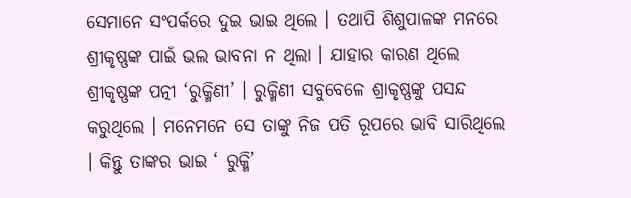ସେମାନେ ସଂପର୍କରେ ଦୁଇ ଭାଇ ଥିଲେ । ତଥାପି ଶିଶୁପାଳଙ୍କ ମନରେ ଶ୍ରୀକୃଷ୍ଣଙ୍କ ପାଇଁ ଭଲ ଭାବନା ନ ଥିଲା । ଯାହାର କାରଣ ଥିଲେ ଶ୍ରୀକୃଷ୍ଣଙ୍କ ପତ୍ନୀ ‘ରୁକ୍ମିଣୀ’ । ରୁକ୍ମିଣୀ ସବୁବେଳେ ଶ୍ରାକୃଷ୍ଣଙ୍କୁ ପସନ୍ଦ କରୁଥିଲେ । ମନେମନେ ସେ ତାଙ୍କୁ ନିଜ ପତି ରୂପରେ ଭାବି ସାରିଥିଲେ । କିନ୍ତୁ ତାଙ୍କର ଭାଇ ‘ ରୁକ୍ମି’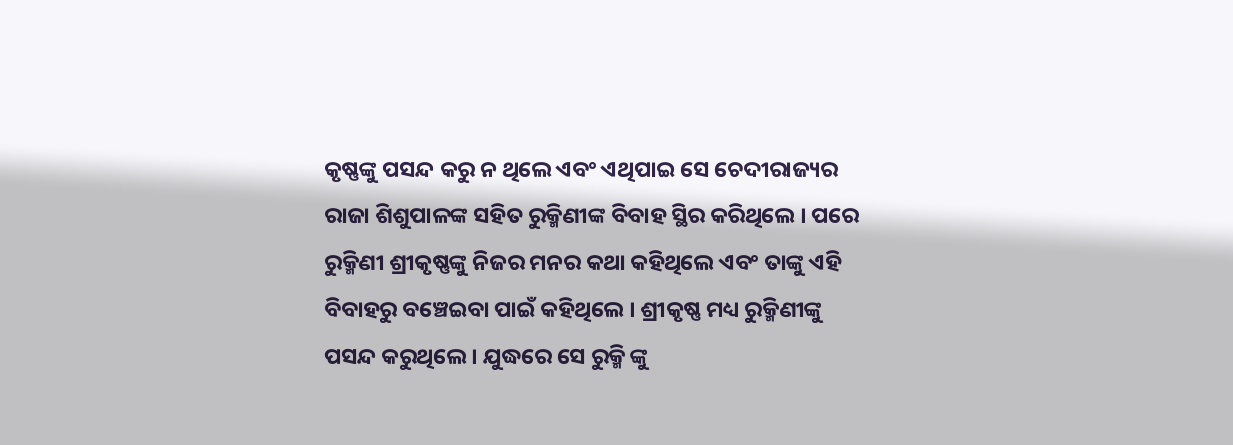କୃଷ୍ଣଙ୍କୁ ପସନ୍ଦ କରୁ ନ ଥିଲେ ଏବଂ ଏଥିପାଇ ସେ ଚେଦୀରାଜ୍ୟର ରାଜା ଶିଶୁପାଳଙ୍କ ସହିତ ରୁକ୍ମିଣୀଙ୍କ ବିବାହ ସ୍ଥିର କରିଥିଲେ । ପରେ ରୁକ୍ମିଣୀ ଶ୍ରୀକୃଷ୍ଣଙ୍କୁ ନିଜର ମନର କଥା କହିଥିଲେ ଏବଂ ତାଙ୍କୁ ଏହି ବିବାହରୁ ବଞ୍ଚେଇବା ପାଇଁ କହିଥିଲେ । ଶ୍ରୀକୃଷ୍ଣ ମଧ୍ୟ ରୁକ୍ମିଣୀଙ୍କୁ ପସନ୍ଦ କରୁଥିଲେ । ଯୁଦ୍ଧରେ ସେ ରୁକ୍ମି ଙ୍କୁ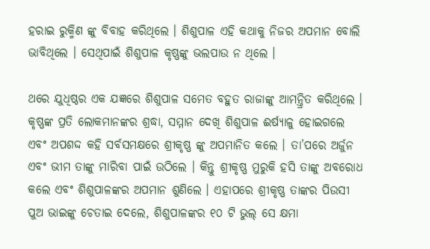ହରାଇ ରୁକ୍ମିଣ ଙ୍କୁ ବିବାହ କରିଥିଲେ । ଶିଶୁପାଳ ଏହି କଥାକୁ ନିଜର ଅପମାନ ବୋଲି ଭାବିଥିଲେ । ସେଥିପାଇଁ ଶିଶୁପାଳ କୃଷ୍ଣଙ୍କୁ ଭଲପାଉ ନ ଥିଲେ ।

ଥରେ ଯୁଧିଷ୍ଠର ଏକ ଯଜ୍ଞରେ ଶିଶୁପାଳ ସମେତ ବହୁତ ରାଜାଙ୍କୁ ଆମନ୍ତ୍ରିତ କରିଥିଲେ । କୃଷ୍ଣଙ୍କ ପ୍ରତି ଲୋକମାନଙ୍କର ଶ୍ରଦ୍ଧା, ସମ୍ମାନ ଦେଖି ଶିଶୁପାଳ ଈର୍ଷ୍ୟାଳୁ ହୋଇଗଲେ ଏବଂ ଅପଶଦ୍ଦ କହି ସର୍ବସମକ୍ଷରେ ଶ୍ରୀକୃଷ୍ଣ ଙ୍କୁ ଅପମାନିତ କଲେ । ତା’ପରେ ଅର୍ଜୁନ ଏବଂ ଭୀମ ତାଙ୍କୁ ମାରିବା ପାଇଁ ଉଠିଲେ । କିନ୍ତୁ ଶ୍ରୀକୃଷ୍ଣ ମୁରୁକି ହସି ତାଙ୍କୁ ଅବରୋଧ କଲେ ଏବଂ ଶିଶୁପାଳଙ୍କର ଅପମାନ ଶୁଣିଲେ । ଏହାପରେ ଶ୍ରୀକୃଷ୍ଣ ତାଙ୍କର ପିଉସୀ ପୁଅ ଭାଇଙ୍କୁ ଚେତାଇ ଦେଲେ, ଶିଶୁପାଳଙ୍କର ୧୦ ଟି ଭୁଲ୍‌ ସେ କ୍ଷମା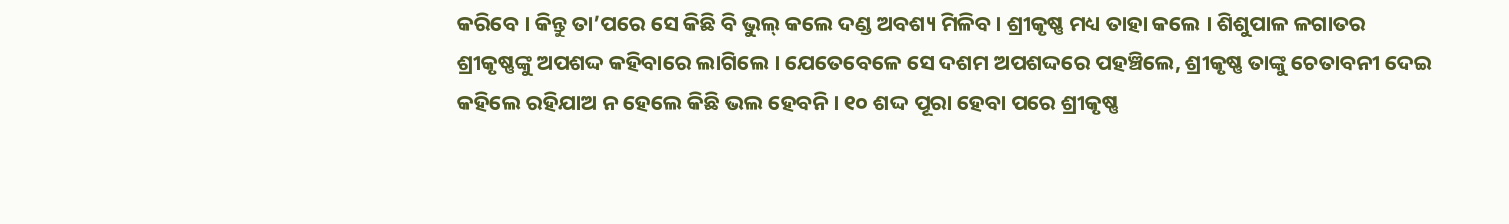କରିବେ । କିନ୍ତୁ ତା’ପରେ ସେ କିଛି ବି ଭୁଲ୍‌ କଲେ ଦଣ୍ଡ ଅବଶ୍ୟ ମିଳିବ । ଶ୍ରୀକୃଷ୍ଣ ମଧ୍ୟ ତାହା କଲେ । ଶିଶୁପାଳ ଳଗାତର ଶ୍ରୀକୃଷ୍ଣଙ୍କୁ ଅପଶଦ୍ଦ କହିବାରେ ଲାଗିଲେ । ଯେତେବେଳେ ସେ ଦଶମ ଅପଶଦ୍ଦରେ ପହଞ୍ଚିଲେ, ଶ୍ରୀକୃଷ୍ଣ ତାଙ୍କୁ ଚେତାବନୀ ଦେଇ କହିଲେ ରହିଯାଅ ନ ହେଲେ କିଛି ଭଲ ହେବନି । ୧୦ ଶଦ୍ଦ ପୂରା ହେବା ପରେ ଶ୍ରୀକୃଷ୍ଣ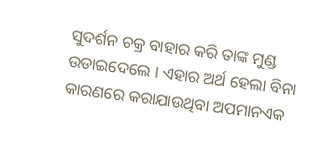ସୁଦର୍ଶନ ଚକ୍ର ବାହାର କରି ତାଙ୍କ ମୁଣ୍ଡ ଉଡାଇଦେଲେ । ଏହାର ଅର୍ଥ ହେଲା ବିନା କାରଣରେ କରାଯାଉଥିବା ଅପମାନଏକ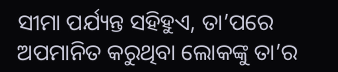ସୀମା ପର୍ଯ୍ୟନ୍ତ ସହିହୁଏ, ତା’ପରେ ଅପମାନିତ କରୁଥିବା ଲୋକଙ୍କୁ ତା’ର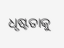ଧୃଷ୍ଟତାକୁ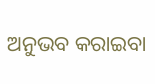ଅନୁଭବ କରାଇବା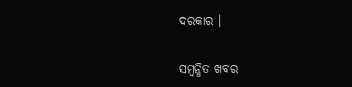ଦରକାର ।

ସମ୍ବନ୍ଧିତ ଖବର